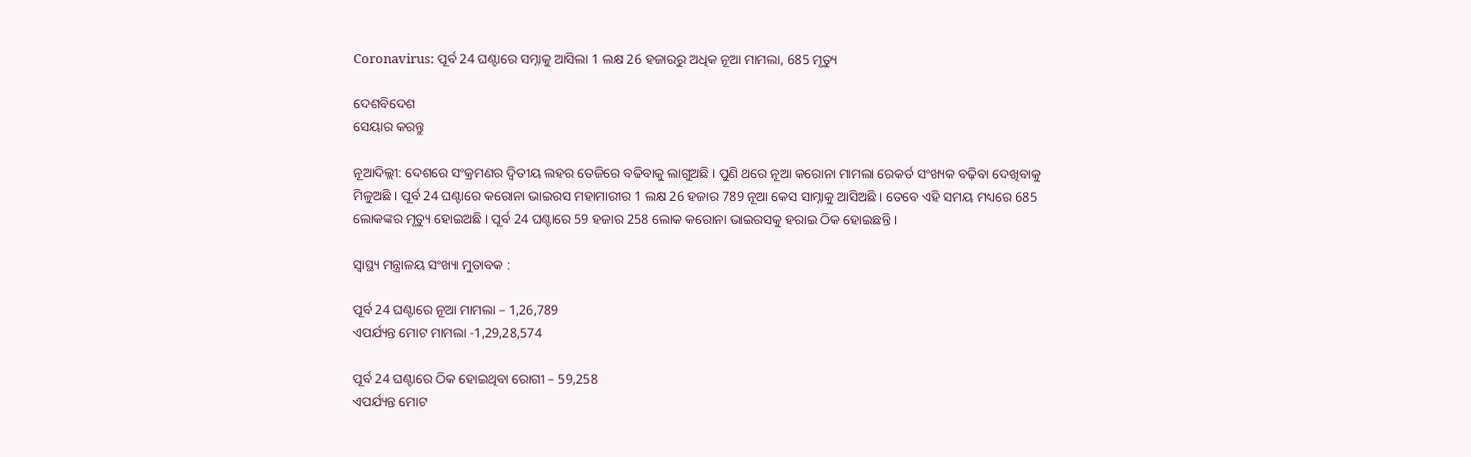Coronavirus: ପୂର୍ବ 24 ଘଣ୍ଟାରେ ସମ୍ନାକୁ ଆସିଲା 1 ଲକ୍ଷ 26 ହଜାରରୁ ଅଧିକ ନୂଆ ମାମଲା, 685 ମୃତ୍ୟୁ

ଦେଶବିଦେଶ
ସେୟାର କରନ୍ତୁ

ନୂଆଦିଲ୍ଲୀ: ଦେଶରେ ସଂକ୍ରମଣର ଦ୍ୱିତୀୟ ଲହର ତେଜିରେ ବଢିବାକୁ ଲାଗୁଅଛି । ପୁଣି ଥରେ ନୂଆ କରୋନା ମାମଲା ରେକର୍ଡ ସଂଖ୍ୟକ ବଢ଼ିବା ଦେଖିବାକୁ ମିଳୁଅଛି । ପୂର୍ବ 24 ଘଣ୍ଟାରେ କରୋନା ଭାଇରସ ମହାମାରୀର 1 ଲକ୍ଷ 26 ହଜାର 789 ନୂଆ କେସ ସାମ୍ନାକୁ ଆସିଅଛି । ତେବେ ଏହି ସମୟ ମଧ୍ୟରେ 685 ଲୋକଙ୍କର ମୃତ୍ୟୁ ହୋଇଅଛି । ପୂର୍ବ 24 ଘଣ୍ଟାରେ 59 ହଜାର 258 ଲୋକ କରୋନା ଭାଇରସକୁ ହରାଇ ଠିକ ହୋଇଛନ୍ତି ।

ସ୍ୱାସ୍ଥ୍ୟ ମନ୍ତ୍ରାଳୟ ସଂଖ୍ୟା ମୁତାବକ :

ପୂର୍ବ 24 ଘଣ୍ଟାରେ ନୂଆ ମାମଲା – 1,26,789
ଏପର୍ଯ୍ୟନ୍ତ ମୋଟ ମାମଲା -1,29,28,574

ପୂର୍ବ 24 ଘଣ୍ଟାରେ ଠିକ ହୋଇଥିବା ରୋଗୀ – 59,258
ଏପର୍ଯ୍ୟନ୍ତ ମୋଟ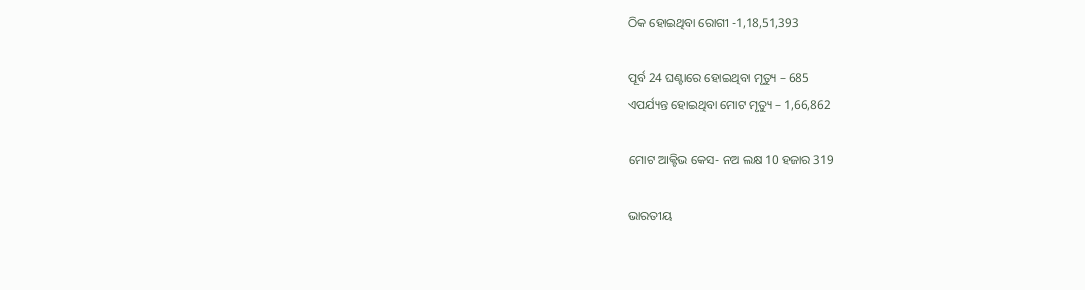ଠିକ ହୋଇଥିବା ରୋଗୀ -1,18,51,393

ପୂର୍ବ 24 ଘଣ୍ଟାରେ ହୋଇଥିବା ମୃତ୍ୟୁ – 685
ଏପର୍ଯ୍ୟନ୍ତ ହୋଇଥିବା ମୋଟ ମୃତ୍ୟୁ – 1,66,862

ମୋଟ ଆକ୍ଟିଭ କେସ- ନଅ ଲକ୍ଷ 10 ହଜାର 319

ଭାରତୀୟ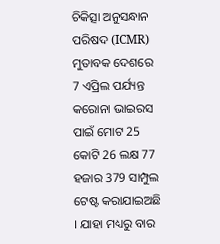ଚିକିତ୍ସା ଅନୁସନ୍ଧାନ ପରିଷଦ (ICMR) ମୁତାବକ ଦେଶରେ 7 ଏପ୍ରିଲ ପର୍ଯ୍ୟନ୍ତ କରୋନା ଭାଇରସ ପାଇଁ ମୋଟ 25 କୋଟି 26 ଲକ୍ଷ 77 ହଜାର 379 ସାମ୍ପୁଲ ଟେଷ୍ଟ କରାଯାଇଅଛି । ଯାହା ମଧ୍ୟରୁ ବାର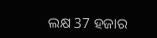ଲକ୍ଷ 37 ହଜାର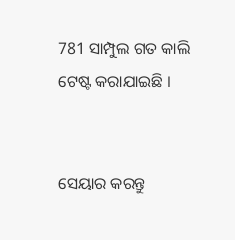781 ସାମ୍ପୁଲ ଗତ କାଲି ଟେଷ୍ଟ କରାଯାଇଛି ।


ସେୟାର କରନ୍ତୁ